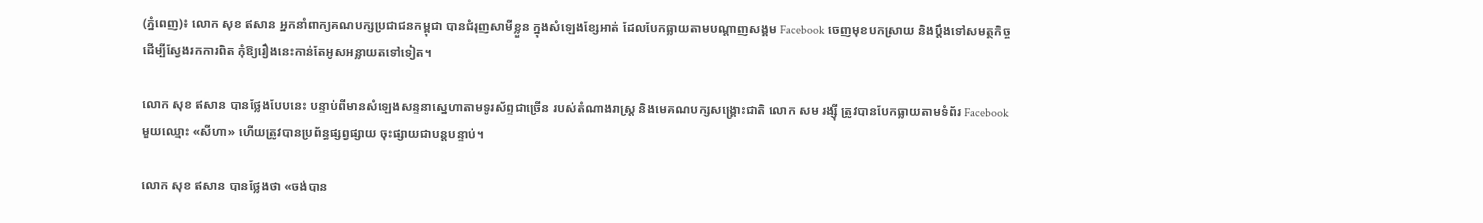(ភ្នំពេញ)៖ លោក សុខ ឥសាន អ្នកនាំពាក្យគណបក្សប្រជាជនកម្ពុជា បានជំរុញសាមីខ្លួន ក្នុងសំឡេងខ្សែអាត់ ដែលបែកធ្លាយតាមបណ្តាញសង្គម Facebook ចេញមុខបកស្រាយ និងប្តឹងទៅសមត្ថកិច្ច ដើម្បីស្វែងរកការពិត កុំឱ្យរឿងនេះកាន់តែអូសអន្លាយតទៅទៀត។

លោក សុខ ឥសាន បានថ្លែងបែបនេះ បន្ទាប់ពីមានសំឡេងសន្ទនាស្នេហាតាមទូរស័ព្ទជាច្រើន របស់តំណាងរាស្រ្ត និងមេគណបក្សសង្រ្គោះជាតិ លោក សម រង្ស៊ី ត្រូវបានបែកធ្លាយតាមទំព័រ Facebook មួយឈ្មោះ «សីហា» ហើយត្រូវបានប្រព័ន្ធផ្សព្វផ្សាយ ចុះផ្សាយជាបន្តបន្ទាប់។

លោក សុខ ឥសាន បានថ្លែងថា «ចង់បាន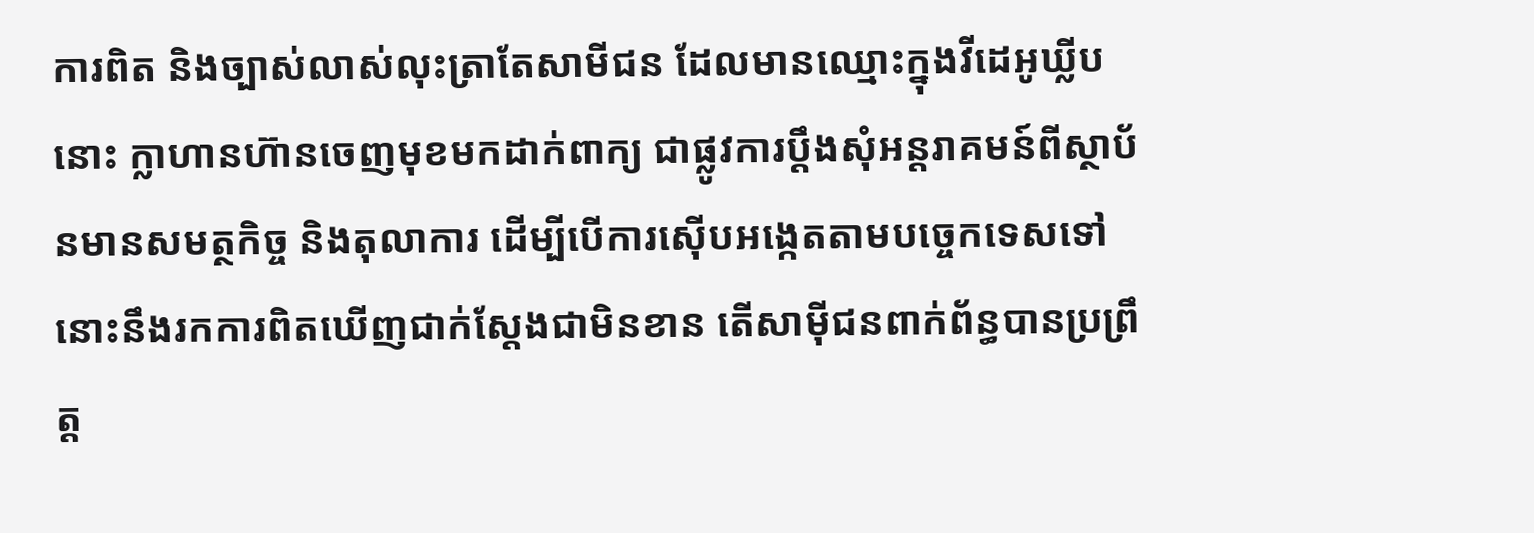ការពិត និងច្បាស់លាស់លុះត្រាតែសាមីជន ដែលមានឈ្មោះក្នុងវីដេអូឃ្លីបនោះ ក្លាហានហ៊ានចេញមុខមកដាក់ពាក្យ ជាផ្លូវការប្តឹងសុំអន្តរាគមន៍ពីស្ថាប័នមានសមត្ថកិច្ច និងតុលាការ ដើម្បីបើការស៊ើបអង្កេតតាមបច្ចេកទេសទៅ នោះនឹងរកការពិតឃើញជាក់ស្តែងជាមិនខាន តើសាម៉ីជនពាក់ព័ន្ធបានប្រព្រឹត្ត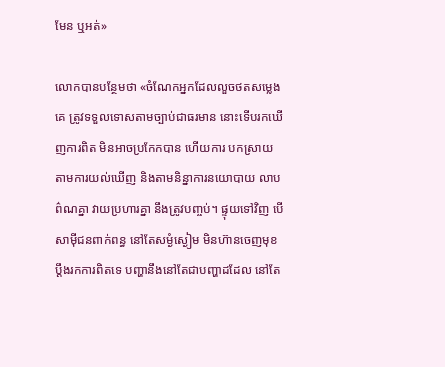មែន ឬអត់»

លោកបានបន្ថែមថា «ចំណែកអ្នកដែលលួចថតសម្លេងគេ ត្រូវទទួលទោសតាមច្បាប់ជាធរមាន នោះទើបរកឃើញការពិត មិនអាចប្រកែកបាន ហើយការ បកស្រាយតាមការយល់ឃើញ និងតាមនិន្នាការនយោបាយ លាបព៌ណគ្នា វាយប្រហារគ្នា នឹងត្រូវបញ្ចប់។ ផ្ទុយទៅវិញ បើសាម៉ីជនពាក់ពន្ធ នៅតែសម្ងំស្ងៀម មិនហ៊ានចេញមុខប្តឹងរកការពិតទេ បញ្ហានឹងនៅតែជាបញ្ហាដដែល នៅតែ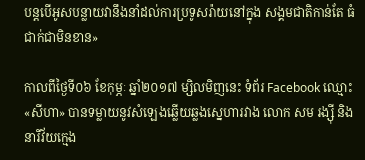បន្តបើអូសបន្លាយវានឹងនាំដល់ការប្រទូសរ៉ាយនៅក្នុង សង្គមជាតិកាន់តែ ធំជាក់ជាមិនខាន»

កាលពីថ្ងៃទី០៦ ខែកុម្ភៈ ឆ្នាំ២០១៧ ម្សិលមិញនេះ ទំព័រ Facebook ឈ្មោះ «សីហា» បានទម្លាយនូវសំឡេងឆ្លើយឆ្លងស្នេហារវាង លោក សម រង្ស៊ី និង នារីវ័យក្មេង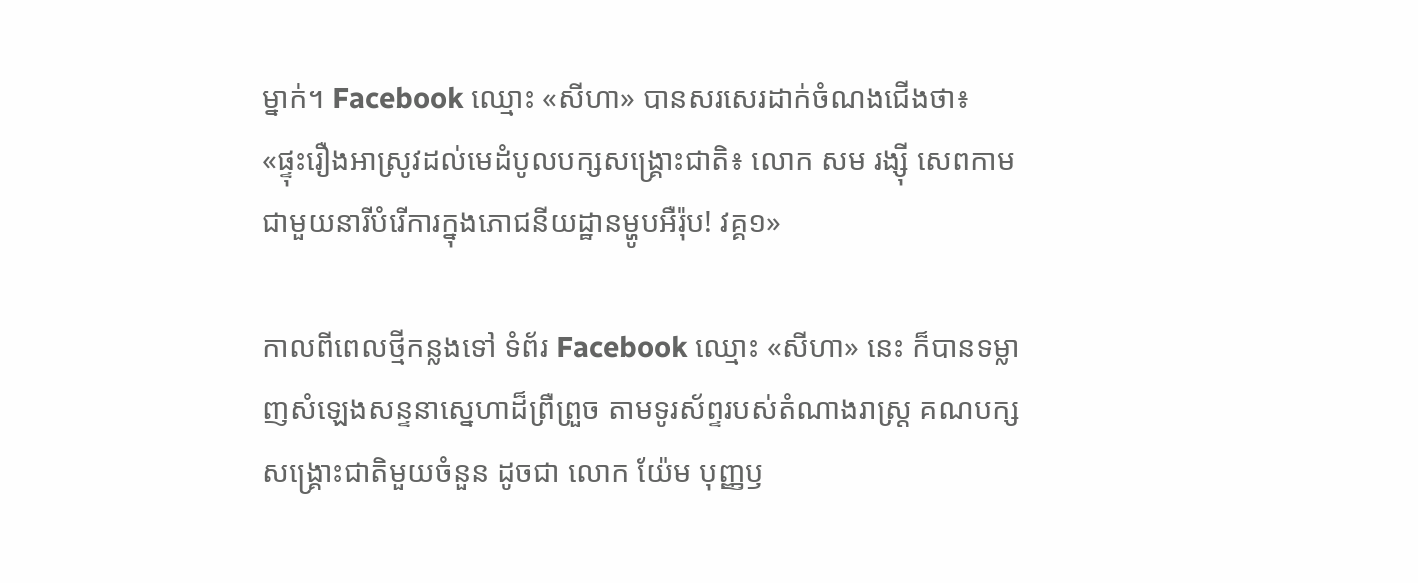ម្នាក់។ Facebook ឈ្មោះ «សីហា» បានសរសេរដាក់ចំណងជើងថា៖ «ផ្ទុះរឿងអាស្រូវដល់មេដំបូលបក្សសង្គ្រោះជាតិ៖ លោក សម រង្ស៊ី សេពកាមជាមួយនារីបំរើការក្នុងភោជនីយដ្ឋានម្ហូបអឺរ៉ុប! វគ្គ១»

កាលពីពេលថ្មីកន្លងទៅ ទំព័រ Facebook ឈ្មោះ «សីហា» នេះ ក៏បានទម្លាញសំឡេងសន្ទនាស្នេហាដ៏ព្រឺព្រួច តាមទូរស័ព្ទរបស់តំណាងរាស្រ្ត គណបក្សសង្រ្គោះជាតិមួយចំនួន ដូចជា លោក យ៉ែម បុញ្ញឫ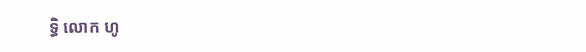ទ្ធិ លោក ហូ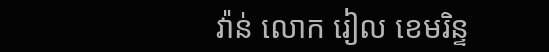វ៉ាន់ លោក រៀល ខេមរិន្ទ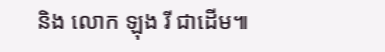និង លោក ឡុង រី ជាដើម៕